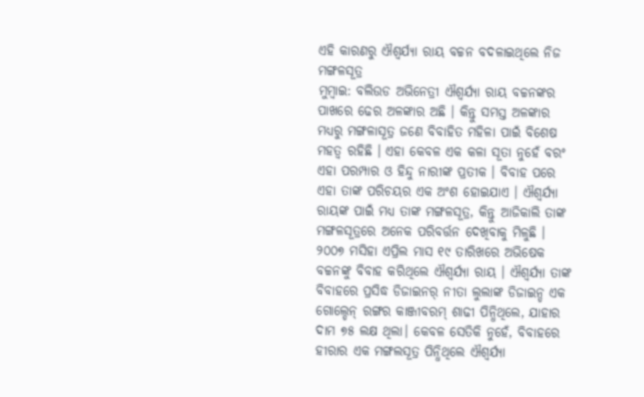ଏହି କାରଣରୁ ଐଶ୍ୱର୍ଯ୍ୟା ରାୟ ବଚ୍ଚନ ବଦଳାଇଥିଲେ ନିଜ ମଙ୍ଗଳସୂତ୍ର
ମୁମ୍ବାଇ: ବଲିଉଡ ଅଭିନେତ୍ରୀ ଐଶ୍ୱର୍ଯ୍ୟା ରାୟ ବଚ୍ଚନଙ୍କର ପାଖରେ ଢେର ଅଳଙ୍କାର ଅଛି । କିନ୍ତୁ ସମସ୍ତ ଅଳଙ୍କାର ମଧ୍ୟରୁ ମଙ୍ଗଳାସୂତ୍ର ଜଣେ ବିବାହିତ ମହିଳା ପାଇଁ ବିଶେଷ ମହତ୍ୱ ରହିଛି । ଏହା କେବଳ ଏକ କଳା ସୂତା ନୁହେଁ ବରଂ ଏହା ପରମ୍ପାର ଓ ହିନ୍ଦୁ ନାରୀଙ୍କ ପ୍ରତୀକ । ବିବାହ ପରେ ଏହା ତାଙ୍କ ପରିଚୟର ଏକ ଅଂଶ ହୋଇଯାଏ । ଐଶ୍ୱର୍ଯ୍ୟା ରାୟଙ୍କ ପାଇଁ ମଧ୍ୟ ତାଙ୍କ ମଙ୍ଗଳସୂତ୍ର, କିନ୍ତୁ ଆଜିକାଲି ତାଙ୍କ ମଙ୍ଗଳସୂତ୍ରରେ ଅନେକ ପରିବର୍ତ୍ତନ ଦେଖିବାକୁ ମିଳୁଛି ।
୨୦୦୭ ମସିହା ଏପ୍ରିଲ ମାସ ୧୯ ତାରିଖରେ ଅଭିଷେକ ବଚ୍ଚନଙ୍କୁ ବିବାହ କରିଥିଲେ ଐଶ୍ୱର୍ଯ୍ୟା ରାୟ । ଐଶ୍ୱର୍ଯ୍ୟା ତାଙ୍କ ବିବାହରେ ପ୍ରସିଦ୍ଧ ଡିଜାଇନର୍ ନୀତା ଲୁଲାଙ୍କ ଡିଜାଇନ୍ଡ ଏକ ଗୋଲ୍ଡେନ୍ ରଙ୍ଗର କାଞ୍ଜୀବରମ୍ ଶାଢୀ ପିନ୍ଧିଥିଲେ, ଯାହାର ଦାମ ୭୫ ଲକ୍ଷ ଥିଲା। କେବଳ ସେତିକି ନୁହେଁ, ବିବାହରେ ହୀରାର ଏକ ମଙ୍ଗଲସୂତ୍ର ପିନ୍ଧିଥିଲେ ଐଶ୍ୱର୍ଯ୍ୟା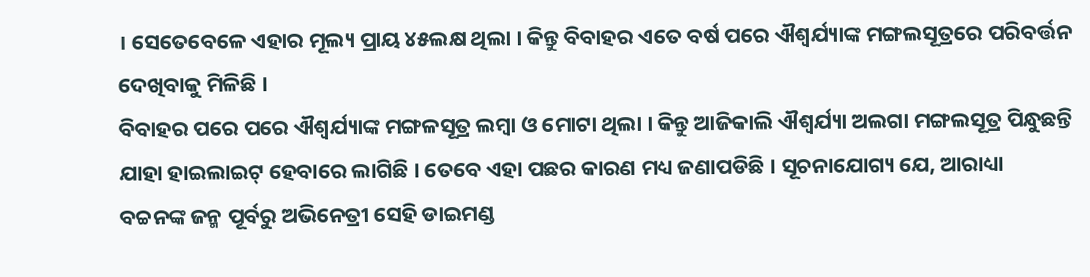। ସେତେବେଳେ ଏହାର ମୂଲ୍ୟ ପ୍ରାୟ ୪୫ଲକ୍ଷ ଥିଲା । କିନ୍ତୁ ବିବାହର ଏତେ ବର୍ଷ ପରେ ଐଶ୍ୱର୍ଯ୍ୟାଙ୍କ ମଙ୍ଗଲସୂତ୍ରରେ ପରିବର୍ତ୍ତନ ଦେଖିବାକୁ ମିଳିଛି ।
ବିବାହର ପରେ ପରେ ଐଶ୍ୱର୍ଯ୍ୟାଙ୍କ ମଙ୍ଗଳସୂତ୍ର ଲମ୍ବା ଓ ମୋଟା ଥିଲା । କିନ୍ତୁ ଆଜିକାଲି ଐଶ୍ୱର୍ଯ୍ୟା ଅଲଗା ମଙ୍ଗଲସୂତ୍ର ପିନ୍ଧୁଛନ୍ତି ଯାହା ହାଇଲାଇଟ୍ ହେବାରେ ଲାଗିଛି । ତେବେ ଏହା ପଛର କାରଣ ମଧ୍ୟ ଜଣାପଡିଛି । ସୂଚନାଯୋଗ୍ୟ ଯେ, ଆରାଧ୍ୟା ବଚ୍ଚନଙ୍କ ଜନ୍ମ ପୂର୍ବରୁ ଅଭିନେତ୍ରୀ ସେହି ଡାଇମଣ୍ଡ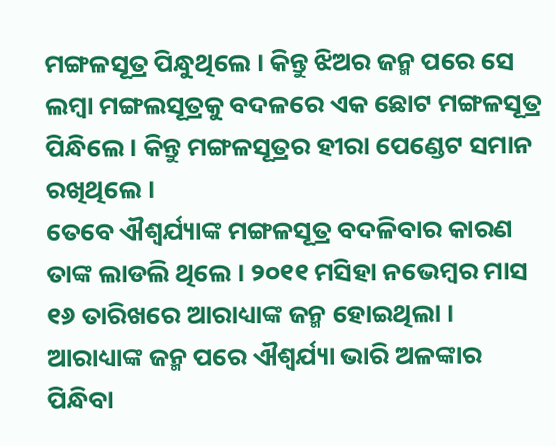ମଙ୍ଗଳସୂତ୍ର ପିନ୍ଧୁଥିଲେ । କିନ୍ତୁ ଝିଅର ଜନ୍ମ ପରେ ସେ ଲମ୍ବା ମଙ୍ଗଲସୂତ୍ରକୁ ବଦଳରେ ଏକ ଛୋଟ ମଙ୍ଗଳସୂତ୍ର ପିନ୍ଧିଲେ । କିନ୍ତୁ ମଙ୍ଗଳସୂତ୍ରର ହୀରା ପେଣ୍ଡେଟ ସମାନ ରଖିଥିଲେ ।
ତେବେ ଐଶ୍ୱର୍ଯ୍ୟାଙ୍କ ମଙ୍ଗଳସୂତ୍ର ବଦଳିବାର କାରଣ ତାଙ୍କ ଲାଡଲି ଥିଲେ । ୨୦୧୧ ମସିହା ନଭେମ୍ବର ମାସ ୧୬ ତାରିଖରେ ଆରାଧ୍ୟାଙ୍କ ଜନ୍ମ ହୋଇଥିଲା । ଆରାଧ୍ୟାଙ୍କ ଜନ୍ମ ପରେ ଐଶ୍ୱର୍ଯ୍ୟା ଭାରି ଅଳଙ୍କାର ପିନ୍ଧିବା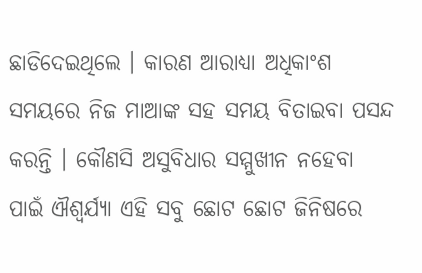ଛାଡିଦେଇଥିଲେ । କାରଣ ଆରାଧ୍ୟା ଅଧିକାଂଶ ସମୟରେ ନିଜ ମାଆଙ୍କ ସହ ସମୟ ବିତାଇବା ପସନ୍ଦ କରନ୍ତି । କୌଣସି ଅସୁବିଧାର ସମ୍ମୁଖୀନ ନହେବା ପାଇଁ ଐଶ୍ୱର୍ଯ୍ୟା ଏହି ସବୁ ଛୋଟ ଛୋଟ ଜିନିଷରେ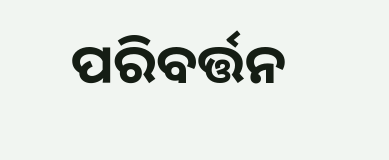ପରିବର୍ତ୍ତନ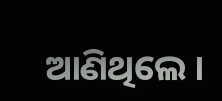ଆଣିଥିଲେ ।